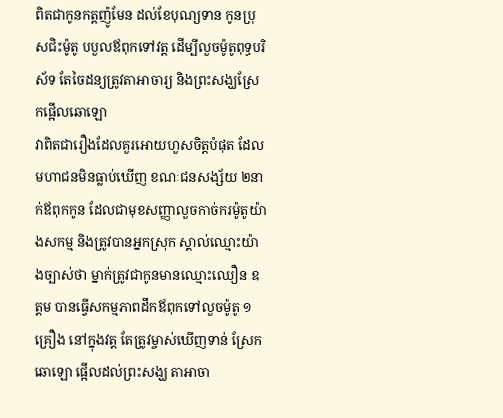ពិតជាកូនកត្តញ៉ូមែន ដល់ខែបុណ្យទាន កូនប្រុសជិះម៉ូតូ បបួលឪពុកទៅវត្ត ដើម្បីលួចម៉ូតូពុទ្ធបរិស័ទ តែចៃដន្យត្រូវតាអាចារ្យ និងព្រះសង្ឃស្រែកផ្អើលឆោឡោ
វាពិតជារឿងដែលគួរអោយហួសចិត្តបំផុត ដែលមហាជនមិនធ្លាប់ឃើញ ខណៈជនសង្ស័យ ២នាក់ឪពុកកូន ដែលជាមុខសញ្ញាលួចកាច់ករម៉ូតូយ៉ាងសកម្ម និងត្រូវបានអ្នកស្រុក ស្គាល់ឈ្មោះយ៉ាងច្បាស់ថា ម្នាក់ត្រូវជាកូនមានឈ្មោះឈឿន ឧត្តម បានធ្វើសកម្មភាពដឹកឪពុកទៅលួចម៉ូតូ ១គ្រឿង នៅក្នុងវត្ត តែត្រូវម្ចាស់ឃើញទាន់ ស្រែកឆោឡោ ផ្អើលដល់ព្រះសង្ឃ តាអាចា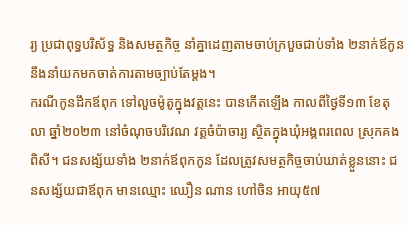រ្យ ប្រជាពុទ្ធបរិស័ទ្ធ និងសមត្ថកិច្ច នាំគ្នាដេញតាមចាប់ក្របួចជាប់ទាំង ២នាក់ឪកូន នឹងនាំយកមកចាត់ការតាមច្បាប់តែម្តង។
ករណីកូនដឹកឪពុក ទៅលួចម៉ូតូក្នុងវត្តនេះ បានកើតឡើង កាលពីថ្ងៃទី១៣ ខែតុលា ឆ្នាំ២០២៣ នៅចំណុចបរិវេណ វត្តចំប៉ាចារ្យ ស្ថិតក្នុងឃុំអង្គពរពេល ស្រុកគងពិសី។ ជនសង្ស័យទាំង ២នាក់ឪពុកកូន ដែលត្រូវសមត្ថកិច្ចចាប់ឃាត់ខ្លួននោះ ជនសង្ស័យជាឪពុក មានឈ្មោះ ឈឿន ណាន ហៅចិន អាយុ៥៧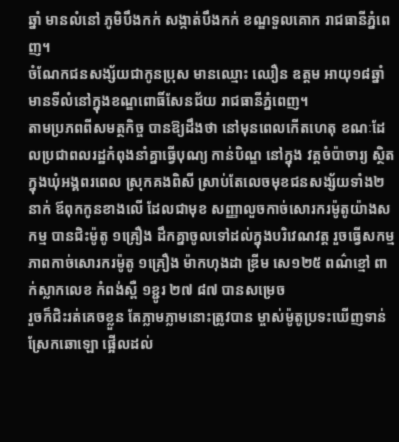ឆ្នាំ មានលំនៅ ភូមិបឹងកក់ សង្កាត់បឹងកក់ ខណ្ឌទួលគោក រាជធានីភ្នំពេញ។
ចំណែកជនសង្ស័យជាកូនប្រុស មានឈ្មោះ ឈឿន ឧត្តម អាយុ១៨ឆ្នាំ មានទីលំនៅក្នុងខណ្ឌពោធិ៍សែនជ័យ រាជធានីភ្នំពេញ។
តាមប្រភពពីសមត្ថកិច្ច បានឱ្យដឹងថា នៅមុនពេលកើតហេតុ ខណៈដែលប្រជាពលរដ្ឋកំពុងនាំគ្នាធ្វើបុណ្យ កាន់បិណ្ឌ នៅក្នុង វត្តចំប៉ាចារ្យ ស្ថិតក្នុងឃុំអង្គពរពេល ស្រុកគងពិសី ស្រាប់តែលេចមុខជនសង្ស័យទាំង២នាក់ ឪពុកកូនខាងលើ ដែលជាមុខ សញ្ញាលួចកាច់សោរករម៉ូតូយ៉ាងសកម្ម បានជិះម៉ូតូ ១គ្រឿង ដឹកគ្នាចូលទៅដល់ក្នុងបរិវេណវត្ត រួចធ្វើសកម្មភាពកាច់សោរករម៉ូតូ ១គ្រឿង ម៉ាកហុងដា ឌ្រីម សេ១២៥ ពណ៌ខ្មៅ ពាក់ស្លាកលេខ កំពង់ស្ពឺ ១ខ្ជូរ ២៧ ៨៧ បានសម្រេច
រួចក៏ជិះរត់គេចខ្លួន តែភ្លាមភ្លាមនោះត្រូវបាន ម្ចាស់ម៉ូតូប្រទះឃើញទាន់ ស្រែកឆោឡោ ផ្អើលដល់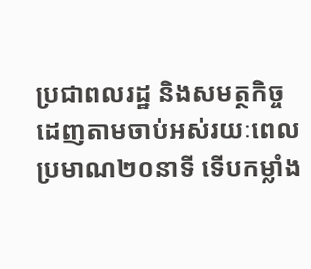ប្រជាពលរដ្ឋ និងសមត្ថកិច្ច ដេញតាមចាប់អស់រយៈពេលប្រមាណ២០នាទី ទើបកម្លាំង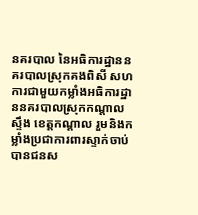នគរបាល នៃអធិការដ្ឋាននគរបាលស្រុកគងពិសី សហការជាមួយកម្លាំងអធិការដ្ឋាននគរបាលស្រុកកណ្តាលស្ទឹង ខេត្តកណ្ដាល រួមនិងកម្លាំងប្រជាការពារស្ទាក់ចាប់បានជនស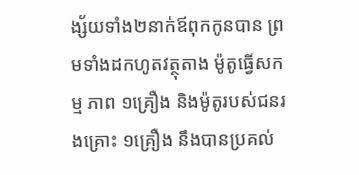ង្ស័យទាំង២នាក់ឪពុកកូនបាន ព្រមទាំងដកហូតវត្ថុតាង ម៉ូតូធ្វើសកម្ម ភាព ១គ្រឿង និងម៉ូតូរបស់ជនរងគ្រោះ ១គ្រឿង នឹងបានប្រគល់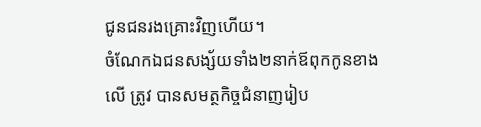ជូនជនរងគ្រោះវិញហើយ។
ចំណែកឯជនសង្ស័យទាំង២នាក់ឪពុកកូនខាងលើ ត្រូវ បានសមត្ថកិច្ចជំនាញរៀប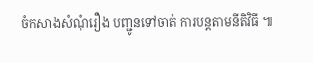ចំកសាងសំណុំរឿង បញ្ជូនទៅចាត់ ការបន្តតាមនីតិវិធី ៕